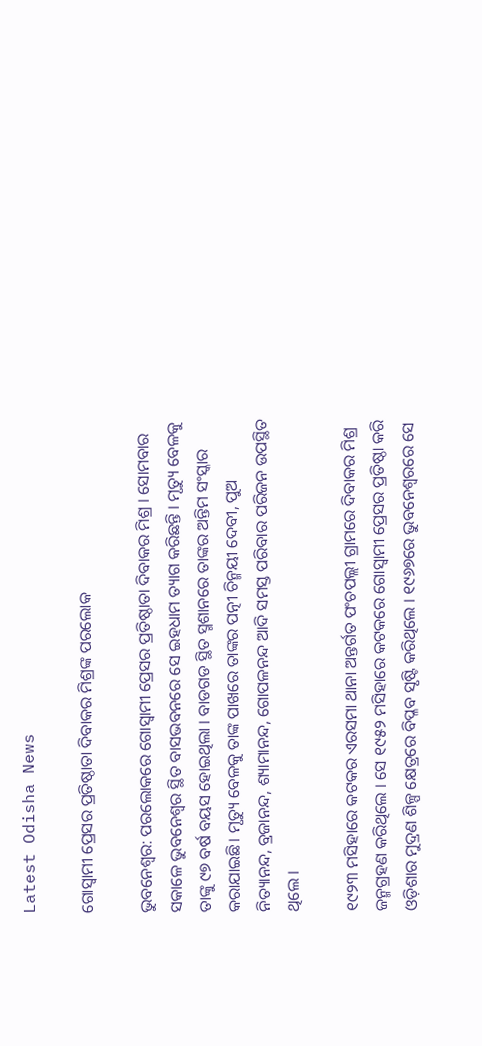Latest Odisha News

ଗୋସ୍ୱାମୀ ପ୍ରେସର ପ୍ରତିଷ୍ଠାତା ଦିବାକର ମିଶ୍ରଙ୍କ ପରଲୋକ

ଭୁବନେଶ୍ୱର: ପରଲୋକରେ ଗୋସ୍ୱାମୀ ପ୍ରେସର ପ୍ରତିଷ୍ଠାତା ଦିବାକର ମିଶ୍ର । ସୋମବାର ସକାଳେ ଭୁବନେଶ୍ୱର ସ୍ଥିତ ବାସଭବନରେ ସେ ଇହଧାମ ତ୍ୟାଗ କରିଛନ୍ତି । ମୃତ୍ୟୁ ବେଳକୁ ତାଙ୍କୁ ୯୭ ବର୍ଷ ବୟସ ହୋଇଥିଲା । ବାଡଗଡ ସ୍ଥିତ ସ୍ମଶାନରେ ତାଙ୍କର ଅନ୍ତିମ ସଂସ୍କାର କରାଯାଇଛି। ମୃତ୍ୟୁ ବେଳକୁ ତାଙ୍କ ପାଖରେ ତାଙ୍କର ପତ୍ନୀ ଚିନ୍ମୟୀ ଦେବୀ, ପୁଅ ନିତ୍ୟାନନ୍ଦ, ବ୍ରଜାନନ୍ଦ, ଶ୍ୟାମାନନ୍ଦ, ଗୋପଳନନ୍ଦ ଆଦି ସମସ୍ତ ପରିବାର ପରିଜନ ଉପସ୍ଥିତ ଥିଲେ ।

୧୯୨୩ ମସିହାରେ କଟକର ଏରସମା ଥାନା ଅନ୍ତର୍ଗତ ପଂଚପଲ୍ଲୀ ଗ୍ରାମରେ ଦିବାକର ମିଶ୍ର ଜନ୍ମଗ୍ରହଣ କରିଥିଲେ । ସେ ୧୯୫୨ ମସିହାରେ କଟକରେ ଗୋସ୍ୱାମୀ ପ୍ରେସର ପ୍ରତିଷ୍ଠା କରି ଓଡ଼ିଶାର ମୁଦ୍ରଣ ଶିଳ୍ପ କ୍ଷେତ୍ରରେ ବିପ୍ଳବ ସୃଷ୍ଟି କରିଥିଲେ । ୧୯୬୭ରେ ଭୁବନେଶ୍ୱରରେ ସେ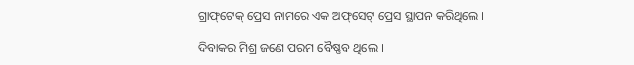ଗ୍ରାଫ୍‌ଟେକ୍ ପ୍ରେସ ନାମରେ ଏକ ଅଫ୍‌ସେଟ୍ ପ୍ରେସ ସ୍ଥାପନ କରିଥିଲେ ।

ଦିବାକର ମିଶ୍ର ଜଣେ ପରମ ବୈଷ୍ଣବ ଥିଲେ ।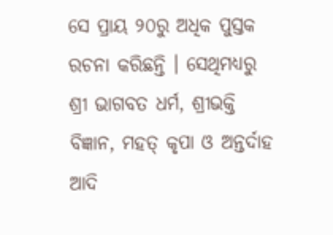ସେ ପ୍ରାୟ ୨୦ରୁ ଅଧିକ ପୁସ୍ତକ ରଚନା କରିଛନ୍ତି । ସେଥିମଧ୍ୟରୁ ଶ୍ରୀ ଭାଗବତ ଧର୍ମ, ଶ୍ରୀଭକ୍ତି ବିଜ୍ଞାନ, ମହତ୍ କୃପା ଓ ଅନ୍ତର୍ଦାହ ଆଦି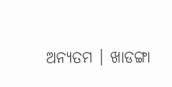ଅନ୍ୟତମ । ଖାଡଙ୍ଗା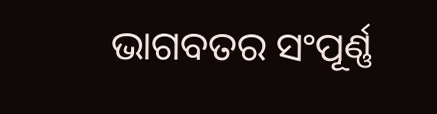ଭାଗବତର ସଂପୂର୍ଣ୍ଣ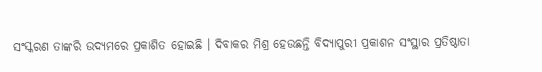ସଂସ୍କରଣ ତାଙ୍କରି ଉଦ୍ୟମରେ ପ୍ରକାଶିତ ହୋଇଛି । ଦିବାକର ମିଶ୍ର ହେଉଛନ୍ତି ବିଦ୍ୟାପୁରୀ ପ୍ରକାଶନ ସଂସ୍ଥାର ପ୍ରତିଷ୍ଠାତା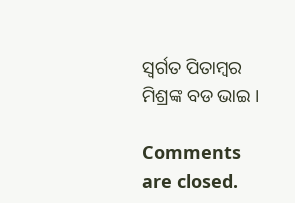ସ୍ୱର୍ଗତ ପିତାମ୍ବର ମିଶ୍ରଙ୍କ ବଡ ଭାଇ ।

Comments are closed.